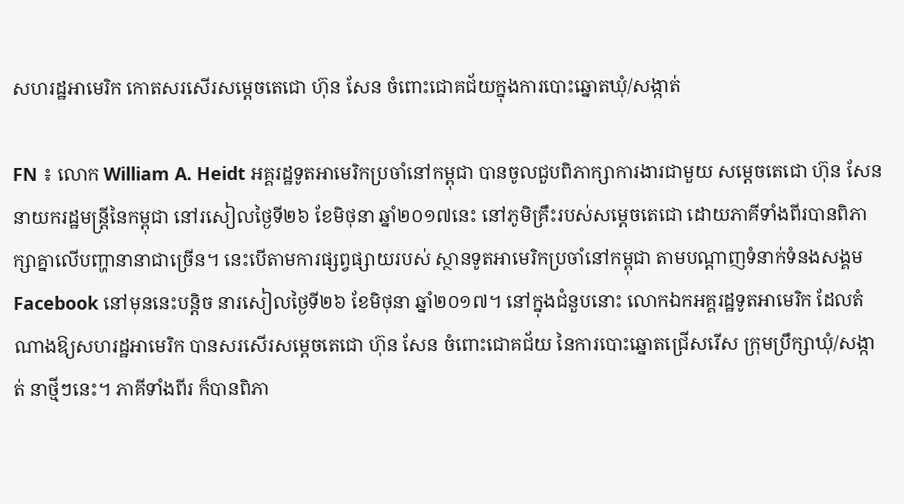សហរដ្ឋអាមេរិក កោតសរសើរសម្តេចតេជោ ហ៊ុន សែន ចំពោះជោគជ័យក្នុងការបោះឆ្នោតឃុំ/សង្កាត់

FN ៖ លោក William A. Heidt អគ្គរដ្ឋទូតអាមេរិកប្រចាំនៅកម្ពុជា បានចូលជួបពិភាក្សាការងារជាមួយ សម្តេចតេជោ ហ៊ុន សែន នាយករដ្ឋមន្រ្តីនៃកម្ពុជា នៅរសៀលថ្ងៃទី២៦ ខែមិថុនា ឆ្នាំ២០១៧នេះ នៅភូមិគ្រឹះរបស់សម្តេចតេជោ ដោយភាគីទាំងពីរបានពិភាក្សាគ្នាលើបញ្ហានានាជាច្រើន។ នេះបើតាមការផ្សព្វផ្សាយរបស់ ស្ថានទូតអាមេរិកប្រចាំនៅកម្ពុជា តាមបណ្តាញទំនាក់ទំនងសង្គម Facebook នៅមុននេះបន្តិច នារសៀលថ្ងៃទី២៦ ខែមិថុនា ឆ្នាំ២០១៧។ នៅក្នុងជំនួបនោះ លោកឯកអគ្គរដ្ឋទូតអាមេរិក ដែលតំណាងឱ្យសហរដ្ឋអាមេរិក បានសរសើរសម្តេចតេជោ ហ៊ុន សែន ចំពោះជោគជ័យ នៃការបោះឆ្នោតជ្រើសរើស ក្រុមប្រឹក្សាឃុំ/សង្កាត់ នាថ្មីៗនេះ។ ភាគីទាំងពីរ ក៏បានពិភា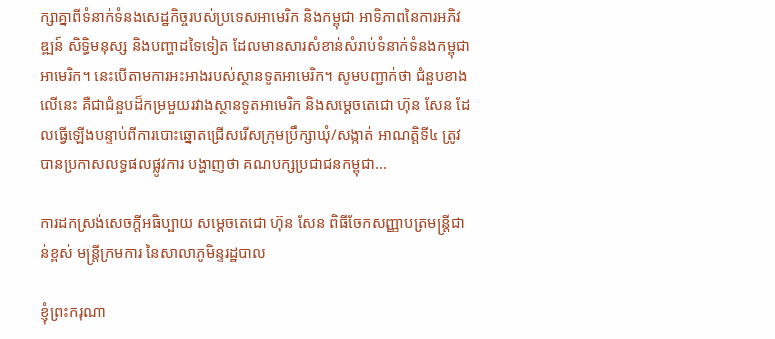ក្សាគ្នាពីទំនាក់ទំនងសេដ្ឋកិច្ចរបស់ប្រទេសអាមេរិក និងកម្ពុជា អាទិភាពនៃការអភិវឌ្ឍន៍ សិទ្ធិមនុស្ស និងបញ្ហាដទៃទៀត ដែលមានសារសំខាន់សំរាប់ទំនាក់ទំនងកម្ពុជា អាមេរិក។ នេះបើតាមការអះអាងរបស់ស្ថានទូតអាមេរិក។ សូមបញ្ជាក់ថា ជំនួបខាងលើនេះ គឺជាជំនួបដ៏កម្រមួយរវាងស្ថានទូតអាមេរិក និងសម្តេចតេជោ ហ៊ុន សែន ដែលធ្វើឡើងបន្ទាប់ពីការបោះឆ្នោតជ្រើសរើសក្រុមប្រឹក្សាឃុំ/សង្កាត់ អាណត្តិទី៤ ត្រូវបានប្រកាសលទ្ធផលផ្លូវការ បង្ហាញថា គណបក្សប្រជាជនកម្ពុជា…

ការដកស្រង់សេចក្តីអធិប្បាយ សម្តេចតេជោ ហ៊ុន សែន ពិធីចែកសញ្ញាបត្រមន្ត្រីជាន់ខ្ពស់ មន្ត្រីក្រមការ នៃសាលាភូមិន្ទរដ្ឋបាល

ខ្ញុំព្រះករុណា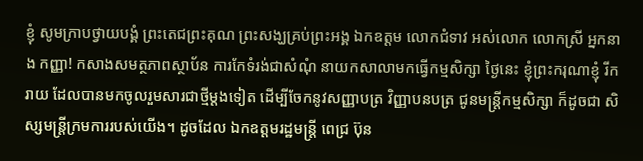ខ្ញុំ សូមក្រាបថ្វាយបង្គំ ព្រះតេជព្រះគុណ ព្រះសង្ឃគ្រប់ព្រះអង្គ ឯកឧត្តម លោកជំទាវ អស់លោក លោកស្រី អ្នកនាង កញ្ញា! កសាងសមត្ថភាពស្ថាប័ន ការកែទំរង់ជាសំណុំ នាយកសាលាមកធ្វើកម្មសិក្សា ថ្ងៃនេះ ខ្ញុំព្រះករុណាខ្ញុំ រីករាយ ដែលបានមកចូលរួមសារជាថ្មីម្តងទៀត ដើម្បីចែកនូវសញ្ញាបត្រ វិញ្ញាបនបត្រ ជូនមន្ត្រីកម្មសិក្សា ក៏ដូចជា សិស្សមន្ត្រីក្រមការរបស់យើង។ ដូចដែល ឯកឧត្តមរដ្ឋមន្ត្រី ពេជ្រ ប៊ុន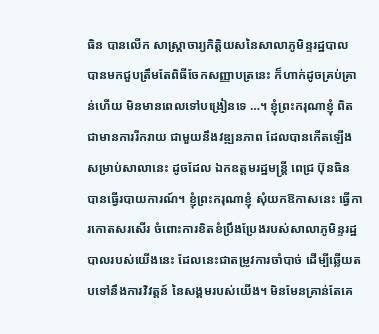ធិន បានលើក សាស្ត្រាចារ្យកិត្តិយសនៃសាលាភូមិន្ទរដ្ឋបាល បានមកជួបត្រឹមតែពិធីចែកសញ្ញាបត្រនេះ ក៏ហាក់ដូចគ្រប់គ្រាន់ហើយ មិនមានពេលទៅបង្រៀនទេ …។ ខ្ញុំព្រះករុណាខ្ញុំ ពិតជាមានការរីករាយ ជាមួយនឹងវឌ្ឍនភាព ដែលបានកើតឡើង សម្រាប់សាលានេះ ដូចដែល ឯកឧត្តមរដ្ឋមន្ត្រី ពេជ្រ ប៊ុនធិន បានធ្វើរបាយការណ៍។ ខ្ញុំព្រះករុណាខ្ញុំ សុំយកឱកាសនេះ ធ្វើការកោតសរសើរ ចំពោះការខិតខំប្រឹងប្រែងរបស់សាលាភូមិន្ទរដ្ឋបាលរបស់យើងនេះ ដែលនេះជាតម្រូវការចាំបាច់ ដើម្បីឆ្លើយតបទៅនឹងការវិវត្តន៍ នៃសង្គមរបស់យើង។ មិនមែនគ្រាន់តែគេ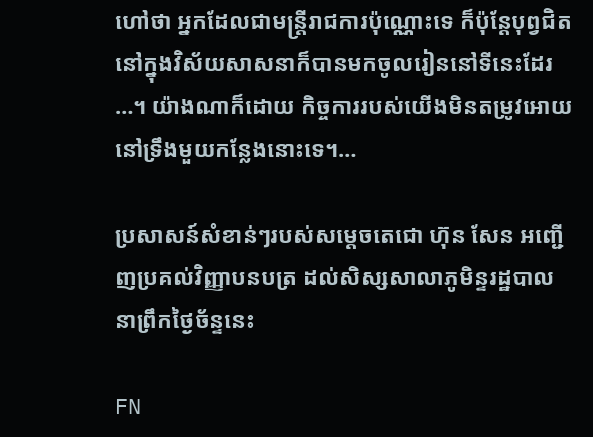ហៅថា អ្នកដែលជាមន្ត្រីរាជការប៉ុណ្ណោះទេ ក៏ប៉ុន្តែបុព្វជិតនៅក្នុងវិស័យសាសនាក៏បានមកចូលរៀននៅទីនេះដែរ …។ យ៉ាងណាក៏ដោយ កិច្ចការរបស់យើងមិនតម្រូវអោយនៅទ្រឹងមួយកន្លែងនោះទេ។…

ប្រសាសន៍សំខាន់ៗរបស់សម្តេចតេជោ ហ៊ុន សែន អញ្ជើញប្រគល់វិញ្ញាបនបត្រ ដល់សិស្សសាលាភូមិន្ទរដ្ឋបាល នាព្រឹកថ្ងៃច័ន្ទនេះ

FN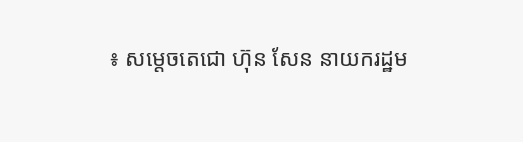៖ សម្តេចតេជោ ហ៊ុន សែន នាយករដ្ឋម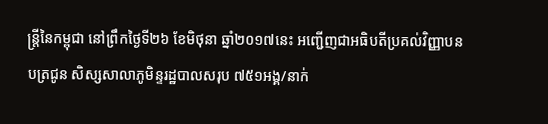ន្រ្តីនៃកម្ពុជា នៅព្រឹកថ្ងៃទី២៦ ខែមិថុនា ឆ្នាំ២០១៧នេះ អញ្ជើញជាអធិបតីប្រគល់វិញ្ញាបនបត្រជូន សិស្សសាលាភូមិន្ទរដ្ឋបាលសរុប ៧៥១អង្គ/នាក់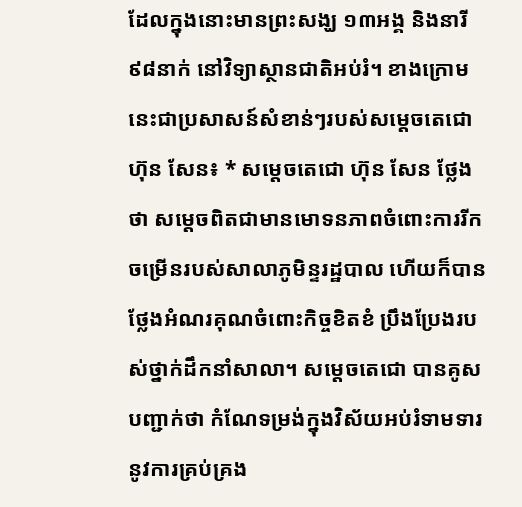ដែលក្នុងនោះមានព្រះសង្ឃ ១៣អង្គ និងនារី ៩៨នាក់ នៅវិទ្យាស្ថានជាតិអប់រំ។ ខាងក្រោមនេះជាប្រសាសន៍សំខាន់ៗរបស់សម្តេចតេជោ ហ៊ុន សែន៖ * សម្តេចតេជោ ហ៊ុន សែន ថ្លែងថា សម្តេចពិតជាមានមោទនភាពចំពោះការរីកចម្រើនរបស់សាលាភូមិន្ទរដ្ឋបាល ហើយក៏បានថ្លែងអំណរគុណចំពោះកិច្ចខិតខំ ប្រឹងប្រែងរបស់ថ្នាក់ដឹកនាំសាលា។ សម្តេចតេជោ បានគូសបញ្ជាក់ថា កំណែទម្រង់ក្នុងវិស័យអប់រំទាមទារនូវការគ្រប់គ្រង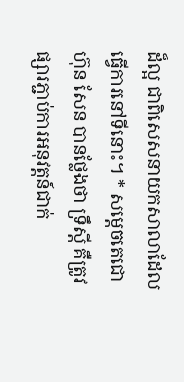ដ៏ល្អ ជាពិសេសនាយកសាលាដែលធ្វើការនៅទីនោះ។ * សម្តេចតេជោ ហ៊ុន សែន បានថ្លែងថា ទ្រឹស្តី គឺត្រូវផ្សារភ្ជាប់ការអនុវត្តន៍ជាក់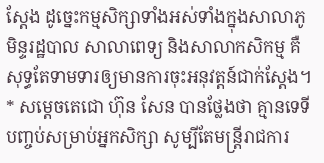ស្តែង ដូច្នេះកម្មសិក្សាទាំងអស់ទាំងក្នុងសាលាភូមិន្ទរដ្ឋបាល សាលាពេទ្យ និងសាលាកសិកម្ម គឺសុទ្ធតែទាមទារឲ្យមានការចុះអនុវត្តន៍ជាក់ស្តែង។ * សម្តេចតេជោ ហ៊ុន សែន បានថ្លែងថា គ្មានទេទីបញ្ចប់សម្រាប់អ្នកសិក្សា សូម្បីតែមន្រ្តីរាជការ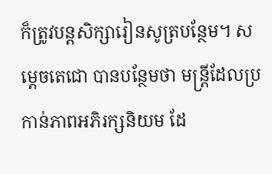ក៏ត្រូវបន្តសិក្សារៀនសូត្របន្ថែម។ សម្តេចតេជោ បានបន្ថែមថា មន្រ្តីដែលប្រកាន់ភាពអភិរក្សនិយម ដែ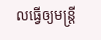លធ្វើឲ្យមន្រ្តី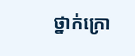ថ្នាក់ក្រោ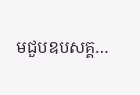មជួបឧបសគ្គ…